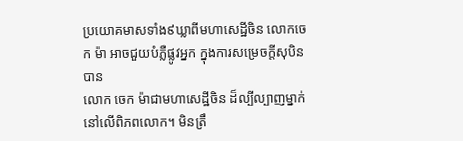ប្រយោគមាសទាំង៩ឃ្លាពីមហាសេដ្ឋីចិន លោកចេក ម៉ា អាចជួយបំភ្លឺផ្លូវអ្នក ក្នុងការសម្រេចក្តីសុបិនបាន
លោក ចេក ម៉ាជាមហាសេដ្ឋីចិន ដ៏ល្បីល្បាញម្នាក់នៅលើពិភពលោក។ មិនត្រឹ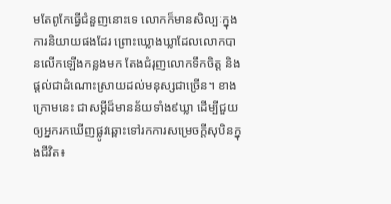មតែពូកែធ្វើជំនួញនោះទេ លោកក៏មានសិល្បៈក្នុងការនិយាយផងដែរ ព្រោះឃ្លោងឃ្លាដែលលោកបានលើកឡើងកន្លងមក តែងជំរុញលោកទឹកចិត្ត និង ផ្តល់ជាដំណោះស្រាយដល់មនុស្សជាច្រើន។ ខាងក្រោមនេះ ជាសម្ដីដ៏មានន័យទាំង៩ឃ្លា ដើម្បីជួយឲ្យអ្នករកឃើញផ្លូវឆ្ពោះទៅរកការសម្រេចក្តីសុបិនក្នុងជីវិត៖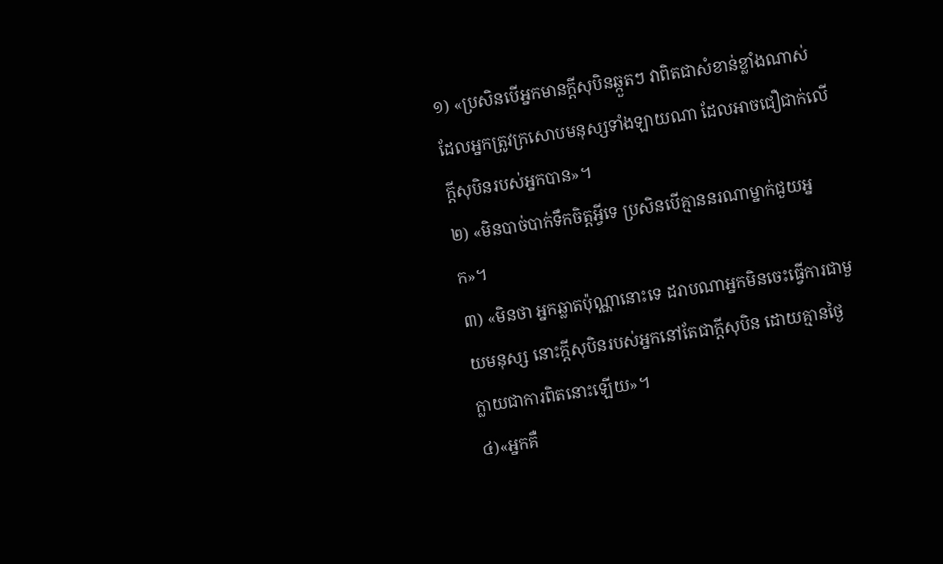១) «ប្រសិនបើអ្នកមានក្តីសុបិនឆ្កួតៗ វាពិតជាសំខាន់ខ្លាំងណាស់ដែលអ្នកត្រូវក្រសោបមនុស្សទាំងឡាយណា ដែលអាចជឿជាក់លើក្តីសុបិនរបស់អ្នកបាន»។
២) «មិនបាច់បាក់ទឹកចិត្តអ្វីទេ ប្រសិនបើគ្មាននរណាម្នាក់ជួយអ្នក»។
៣) «មិនថា អ្នកឆ្លាតប៉ុណ្ណានោះទេ ដរាបណាអ្នកមិនចេះធ្វើការជាមួយមនុស្ស នោះក្តីសុបិនរបស់អ្នកនៅតែជាក្តីសុបិន ដោយគ្មានថ្ងៃក្លាយជាការពិតនោះឡើយ»។
៤)«អ្នកគឺ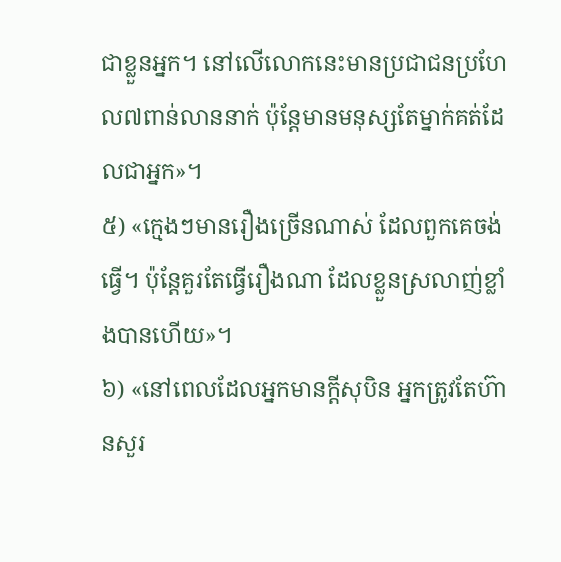ជាខ្លួនអ្នក។ នៅលើលោកនេះមានប្រជាជនប្រហែល៧ពាន់លាននាក់ ប៉ុន្តែមានមនុស្សតែម្នាក់គត់ដែលជាអ្នក»។
៥) «ក្មេងៗមានរឿងច្រើនណាស់ ដែលពួកគេចង់ធ្វើ។ ប៉ុន្តែគួរតែធ្វើរឿងណា ដែលខ្លួនស្រលាញ់ខ្លាំងបានហើយ»។
៦) «នៅពេលដែលអ្នកមានក្តីសុបិន អ្នកត្រូវតែហ៊ានសួរ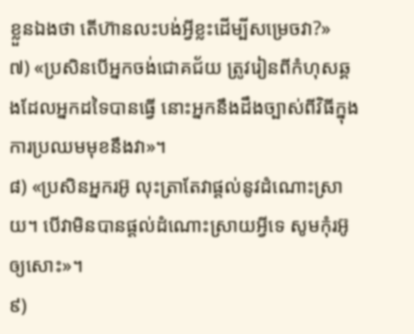ខ្លួនឯងថា តើហ៊ានលះបង់អ្វីខ្លះដើម្បីសម្រេចវា?»
៧) «ប្រសិនបើអ្នកចង់ជោគជ័យ ត្រូវរៀនពីកំហុសឆ្គងដែលអ្នកដទៃបានធ្វើ នោះអ្នកនឹងដឹងច្បាស់ពីវិធីក្នុងការប្រឈមមុខនឹងវា»។
៨) «ប្រសិនអ្នករអ៊ូ លុះត្រាតែវាផ្តល់នូវដំណោះស្រាយ។ បើវាមិនបានផ្តល់ដំណោះស្រាយអ្វីទេ សូមកុំរអ៊ូឲ្យសោះ»។
៩)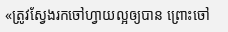«ត្រូវស្វែងរកចៅហ្វាយល្អឲ្យបាន ព្រោះចៅ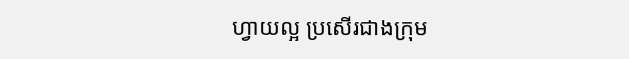ហ្វាយល្អ ប្រសើរជាងក្រុម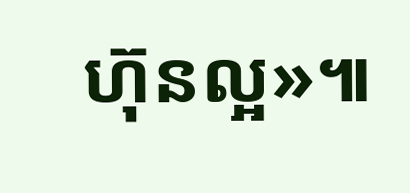ហ៊ុនល្អ»៕